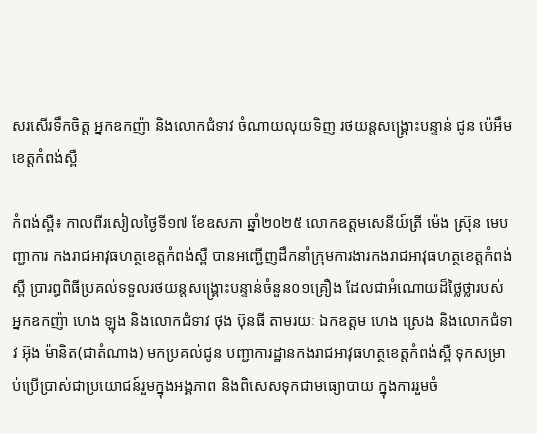សរសើរទឹកចិត្ត អ្នកឧកញ៉ា និងលោកជំទាវ ចំណាយលុយទិញ រថយន្តសង្គ្រោះបន្ទាន់ ជូន ប៉េអឹម ខេត្តកំពង់ស្ពឺ

កំពង់ស្ពឺ៖ កាលពីរសៀលថ្ងៃទី១៧ ខែឧសភា ឆ្នាំ២០២៥ លោកឧត្តមសេនីយ៍ត្រី ម៉េង ស្រ៊ុន មេបញ្ជាការ កងរាជអាវុធហត្ថខេត្តកំពង់ស្ពឺ បានអញ្ជើញដឹកនាំក្រុមការងារកងរាជអាវុធហត្ថខេត្តកំពង់ស្ពឺ ប្រារព្ធពិធីប្រគល់ទទួលរថយន្តសង្គ្រោះបន្ទាន់ចំនួន០១គ្រឿង ដែលជាអំណោយដ៏ថ្លៃថ្លារបស់ អ្នកឧកញ៉ា ហេង ឡុង និងលោកជំទាវ ថុង ប៊ុនធី តាមរយៈ ឯកឧត្តម ហេង ស្រេង និងលោកជំទាវ អ៊ុង ម៉ានិត(ជាតំណាង) មកប្រគល់ជូន បញ្ជាការដ្ឋានកងរាជអាវុធហត្ថខេត្តកំពង់ស្ពឺ ទុកសម្រាប់ប្រើប្រាស់ជាប្រយោជន៍រួមក្នុងអង្គភាព និងពិសេសទុកជាមធ្យោបាយ ក្នុងការរួមចំ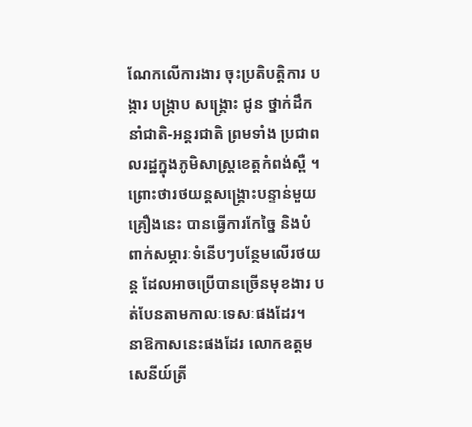ណែកលើការងារ ចុះប្រតិបត្តិការ បង្ការ បង្ក្រាប សង្គ្រោះ ជូន ថ្នាក់ដឹកនាំជាតិ-អន្តរជាតិ ព្រមទាំង ប្រជាពលរដ្ឋក្នុងភូមិសាស្រ្តខេត្តកំពង់ស្ពឺ ។
ព្រោះថារថយន្តសង្គ្រោះបន្ទាន់មួយគ្រឿងនេះ បានធ្វើការកែច្នៃ និងបំពាក់សម្ភារៈទំនើបៗបន្ថែមលើរថយន្ត ដែលអាចប្រើបានច្រើនមុខងារ បត់បែនតាមកាលៈទេសៈផងដែរ។
នាឱកាសនេះផងដែរ លោកឧត្តមសេនីយ៍ត្រី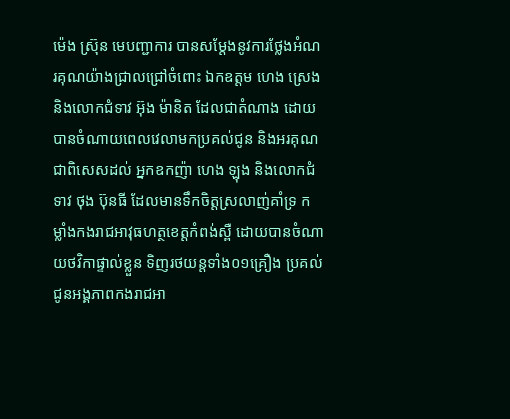ម៉េង ស្រ៊ុន មេបញ្ជាការ បានសម្តែងនូវការថ្លែងអំណរគុណយ៉ាងជ្រាលជ្រៅចំពោះ ឯកឧត្តម ហេង ស្រេង និងលោកជំទាវ អ៊ុង ម៉ានិត ដែលជាតំណាង ដោយបានចំណាយពេលវេលាមកប្រគល់ជូន និងអរគុណជាពិសេសដល់ អ្នកឧកញ៉ា ហេង ឡុង និងលោកជំទាវ ថុង ប៊ុនធី ដែលមានទឹកចិត្តស្រលាញ់គាំទ្រ កម្លាំងកងរាជអាវុធហត្ថខេត្តកំពង់ស្ពឺ ដោយបានចំណាយថវិកាផ្ទាល់ខ្លួន ទិញរថយន្តទាំង០១គ្រឿង ប្រគល់ជូនអង្គភាពកងរាជអា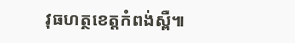វុធហត្ថខេត្តកំពង់ស្ពឺ៕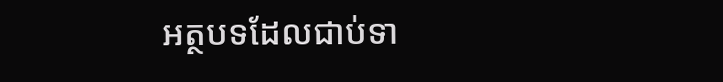អត្ថបទដែលជាប់ទា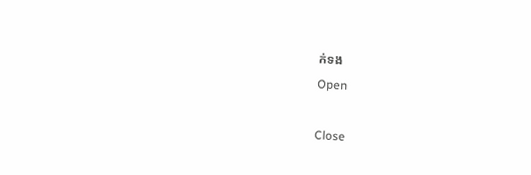ក់ទង
Open

Close